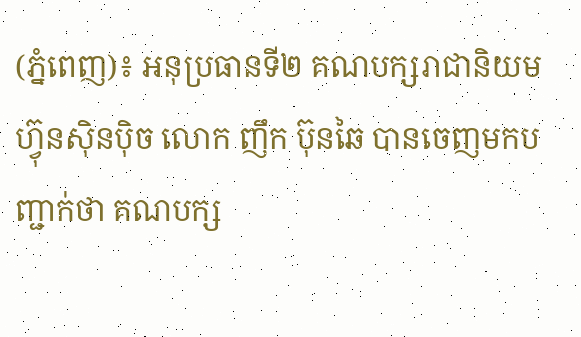(ភ្នំពេញ)៖ អនុប្រធានទី២ គណបក្សរាជានិយមហ៊្វុនស៊ិនប៉ិច លោក ញឹក ប៊ុនឆៃ បានចេញមកបញ្ជាក់ថា គណបក្ស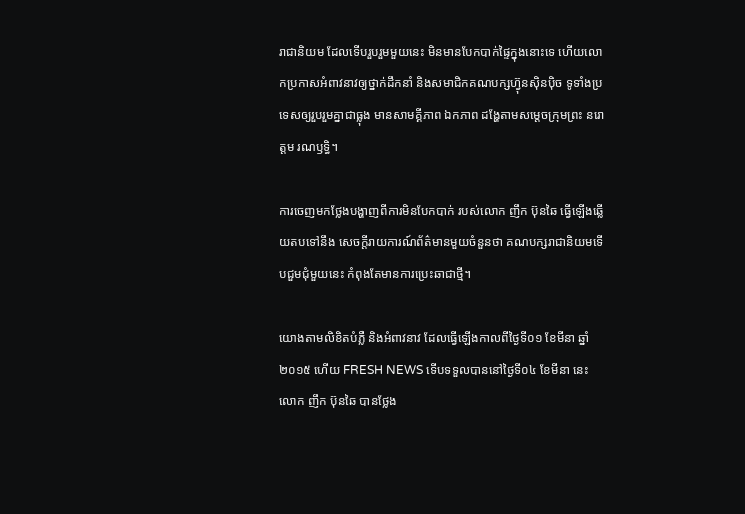រាជានិយម ដែលទើបរួបរួមមួយនេះ មិនមានបែកបាក់ផ្ទៃក្នុងនោះទេ ហើយលោកប្រកាសអំពាវនាវឲ្យថ្នាក់ដឹកនាំ និងសមាជិកគណបក្សហ៊្វុនស៊ិនប៉ិច ទូទាំងប្រទេសឲ្យរួបរួមគ្នាជាធ្លុង មានសាមគ្គីភាព ឯកភាព ដង្ហែតាមសម្តេចក្រុមព្រះ នរោត្តម រណឫទ្ធិ។

ការចេញមកថ្លែងបង្ហាញពីការមិនបែកបាក់ របស់លោក ញឹក ប៊ុនឆៃ ធ្វើឡើងឆ្លើយតបទៅនឹង សេចក្តីរាយការណ៍ព័ត៌មានមួយចំនួនថា គណបក្សរាជានិយមទើបជួមជុំមួយនេះ កំពុងតែមានការប្រេះឆាជាថ្មី។

យោងតាមលិខិតបំភ្លឺ និងអំពាវនាវ ដែលធ្វើឡើងកាលពីថ្ងៃទី០១ ខែមីនា ឆ្នាំ២០១៥ ហើយ FRESH NEWS ទើបទទួលបាននៅថ្ងៃទី០៤ ខែមីនា នេះ លោក ញឹក ប៊ុនឆៃ បានថ្លែង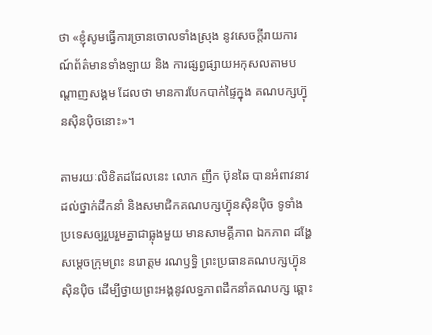ថា «ខ្ញុំសូមធ្វើការច្រានចោលទាំងស្រុង នូវសេចក្តីរាយការណ៍ព័ត៌មានទាំងឡាយ និង ការផ្សព្វផ្សាយអកុសលតាមបណ្តាញសង្គម ដែលថា មានការបែកបាក់ផ្ទៃក្នុង គណបក្សហ៊្វុនស៊ិនប៉ិចនោះ»។

តាមរយៈលិខិតដដែលនេះ លោក ញឹក ប៊ុនឆៃ បានអំពាវនាវដល់ថ្នាក់ដឹកនាំ និងសមាជិកគណបក្សហ៊្វុនស៊ិនប៉ិច ទូទាំងប្រទេសឲ្យរួបរួមគ្នាជាធ្លុងមួយ មានសាមគ្គីភាព ឯកភាព ដង្ហែសម្តេចក្រុមព្រះ នរោត្តម រណឫទ្ធិ ព្រះប្រធានគណបក្សហ៊្វុនស៊ិនប៉ិច ដើម្បីថ្វាយព្រះអង្គនូវលទ្ធភាពដឹកនាំគណបក្ស ឆ្ពោះ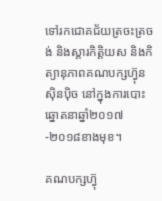ទៅរកជោគជ័យត្រចះត្រចង់ និងស្តារកិត្តិយស និងកិត្យានុភាពគណបក្សហ៊្វុនស៊ិនប៉ិច នៅក្នុងការបោះឆ្នោតនាឆ្នាំ២០១៧-២០១៨ខាងមុខ។

គណបក្សហ៊្វុ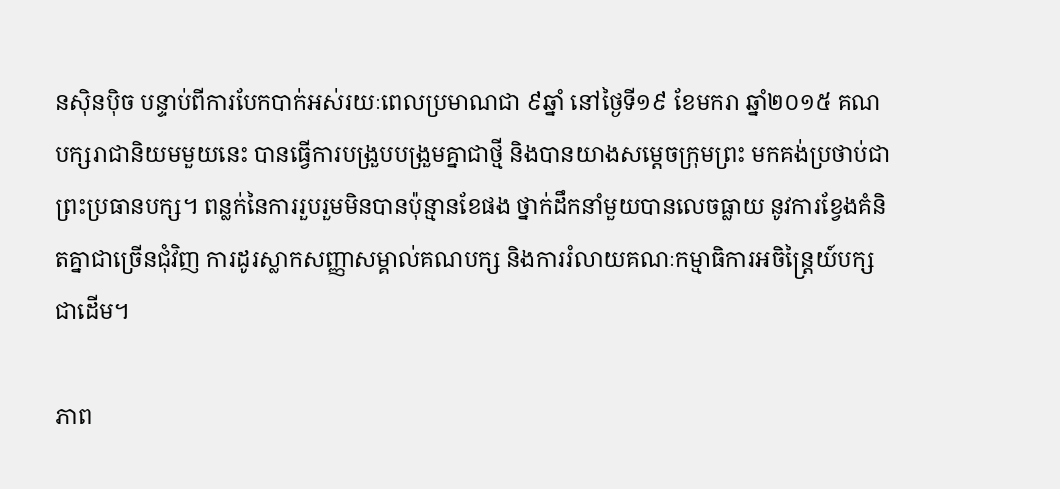នស៊ិនប៉ិច បន្ទាប់ពីការបែកបាក់អស់រយៈពេលប្រមាណជា ៩ឆ្នាំ នៅថ្ងៃទី១៩ ខែមករា ឆ្នាំ២០១៥ គណបក្សរាជានិយមមួយនេះ បានធ្វើការបង្រួបបង្រួមគ្នាជាថ្មី និងបានយាងសម្តេចក្រុមព្រះ មកគង់ប្រថាប់ជាព្រះប្រធានបក្ស។ ពន្លក់នៃការរួបរួមមិនបានប៉ុន្មានខែផង ថ្នាក់ដឹកនាំមួយបានលេចធ្លាយ នូវការខ្វែងគំនិតគ្នាជាច្រើនជុំវិញ ការដូរស្លាកសញ្ញាសម្គាល់គណបក្ស និងការរំលាយគណៈកម្មាធិការអចិន្ត្រៃយ៍បក្សជាដើម។

ភាព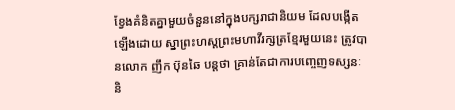ខ្វែងគំនិតគ្នាមួយចំនួននៅក្នុងបក្សរាជានិយម ដែលបង្កើតឡើងដោយ ស្នាព្រះហស្តព្រះមហាវីរក្សត្រខ្មែរមួយនេះ ត្រូវបានលោក ញឹក ប៊ុនឆៃ បន្តថា គ្រាន់តែជាការបញ្ចេញទស្សនៈ និ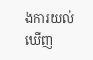ងការយល់ឃើញ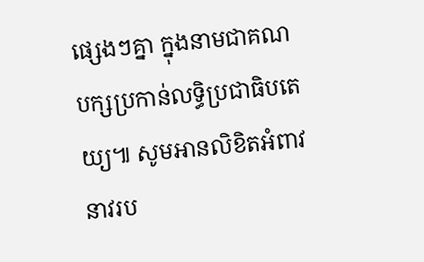ផ្សេងៗគ្នា ក្នុងនាមជាគណបក្សប្រកាន់លទ្ធិប្រជាធិបតេយ្យ៕ សូមអានលិខិតអំពាវនាវរប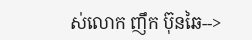ស់លោក ញឹក ប៊ុនឆៃ-->